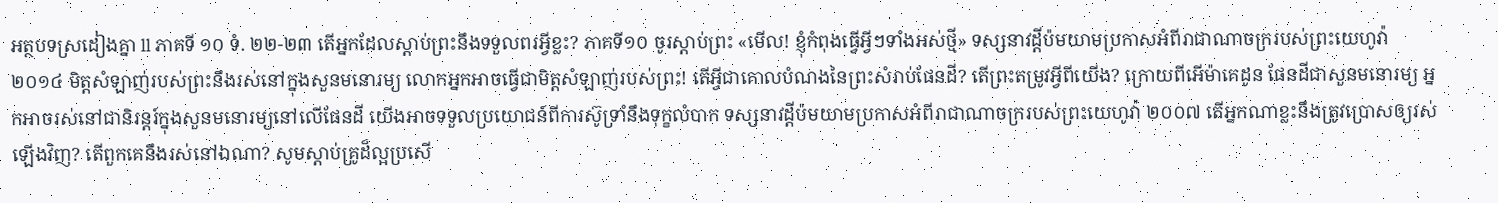អត្ថបទស្រដៀងគ្នា ll ភាគទី ១០ ទំ. ២២-២៣ តើអ្នកដែលស្ដាប់ព្រះនឹងទទួលពរអ្វីខ្លះ? ភាគទី១០ ចូរស្ដាប់ព្រះ «មើល! ខ្ញុំកំពុងធ្វើអ្វីៗទាំងអស់ថ្មី» ទស្សនាវដ្ដីប៉មយាមប្រកាសអំពីរាជាណាចក្ររបស់ព្រះយេហូវ៉ា ២០១៤ មិត្តសំឡាញ់របស់ព្រះនឹងរស់នៅក្នុងសួនមនោរម្យ លោកអ្នកអាចធ្វើជាមិត្តសំឡាញ់របស់ព្រះ! តើអ្វីជាគោលបំណងនៃព្រះសំរាប់ផែនដី? តើព្រះតម្រូវអ្វីពីយើង? ក្រោយពីអើម៉ាគេដូន ផែនដីជាសួនមនោរម្យ អ្នកអាចរស់នៅជានិរន្តរ៍ក្នុងសួនមនោរម្យនៅលើផែនដី យើងអាចទទួលប្រយោជន៍ពីការស៊ូទ្រាំនឹងទុក្ខលំបាក ទស្សនាវដ្ដីប៉មយាមប្រកាសអំពីរាជាណាចក្ររបស់ព្រះយេហូវ៉ា ២០០៧ តើអ្នកណាខ្លះនឹងត្រូវប្រោសឲ្យរស់ឡើងវិញ? តើពួកគេនឹងរស់នៅឯណា? សូមស្ដាប់គ្រូដ៏ល្អប្រសើ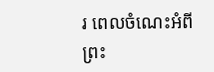រ ពេលចំណេះអំពីព្រះ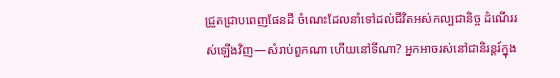ជ្រួតជ្រាបពេញផែនដី ចំណេះដែលនាំទៅដល់ជីវិតអស់កល្បជានិច្ច ដំណើររស់ឡើងវិញ—សំរាប់ពួកណា ហើយនៅទីណា? អ្នកអាចរស់នៅជានិរន្តរ៍ក្នុង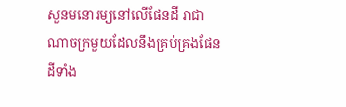សួនមនោរម្យនៅលើផែនដី រាជាណាចក្រមួយដែលនឹងគ្រប់គ្រងផែនដីទាំង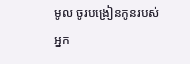មូល ចូរបង្រៀនកូនរបស់អ្នក